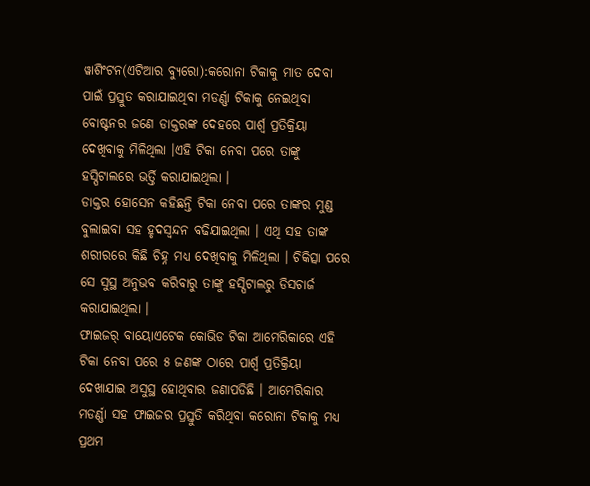ୱାଶିଂଟନ(ଏଟିଆର ବ୍ୟୁରୋ):କରୋନା ଟିକାକୁ ମାତ ଦେବା ପାଇଁ ପ୍ରସ୍ତୁତ କରାଯାଇଥିବା ମଡର୍ଣ୍ଣା ଟିକାକୁ ନେଇଥିବା ବୋଷ୍ଟନର ଜଣେ ଡାକ୍ତରଙ୍କ ଦେହରେ ପାର୍ଶ୍ୱ ପ୍ରତିକ୍ରିୟା ଦେଖିବାକୁ ମିଳିଥିଲା ।ଏହି ଟିକା ନେବା ପରେ ତାଙ୍କୁ ହସ୍ପିଟାଲରେ ଭର୍ତ୍ତି କରାଯାଇଥିଲା ।
ଡାକ୍ତର ହୋସେନ କହିଛନ୍ତି ଟିକା ନେବା ପରେ ତାଙ୍କର ମୁଣ୍ଡ ବୁଲାଇବା ସହ ହୃଦସ୍ୱନ୍ଦନ ବଢିଯାଇଥିଲା । ଏଥି ସହ ତାଙ୍କ ଶରୀରରେ କିଛି ଚିହ୍ନ ମଧ୍ୟ ଦେଖିବାକୁ ମିଳିଥିଲା । ଚିକିତ୍ସା ପରେ ସେ ସୁସ୍ଥ ଅନୁଭବ କରିବାରୁ ତାଙ୍କୁ ହସ୍ପିଟାଲରୁ ଡିସଚାର୍ଜ କରାଯାଇଥିଲା ।
ଫାଇଜର୍ ବାୟୋଏଟେକ କୋଭିଡ ଟିକା ଆମେରିକାରେ ଏହି ଟିକା ନେବା ପରେ ୫ ଜଣଙ୍କ ଠାରେ ପାର୍ଶ୍ୱ ପ୍ରତିକ୍ରିୟା ଦେଖାଯାଇ ଅସୁସ୍ଥ ହୋଥିବାର ଜଣାପଡିଛି । ଆମେରିକାର ମଡର୍ଣ୍ଣା ସହ ଫାଇଜର ପ୍ରସ୍ତୁତି କରିଥିବା କରୋନା ଟିକାକୁ ମଧ୍ୟ ପ୍ରଥମ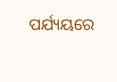ପର୍ଯ୍ୟୟରେ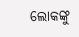ଲୋକଙ୍କୁ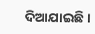ଦିଆଯାଇଛି ।